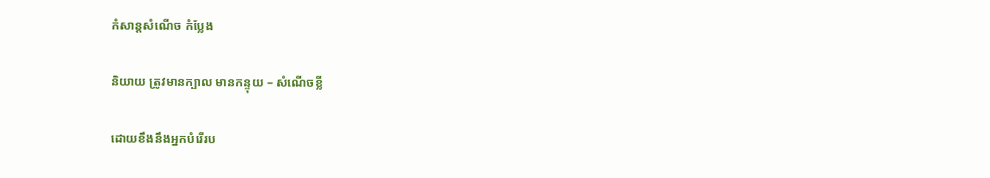កំសាន្ដសំណើច កំប្លែង

និយាយ ត្រូវមានក្បាល មានកន្ទុយ – សំណើចខ្លី

ដោយខឹងនឹងអ្នកបំរើរប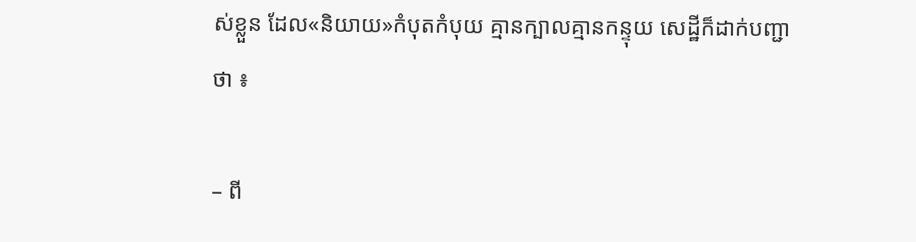ស់ខ្លួន ដែល«និយាយ»កំបុតកំបុយ គ្មានក្បាលគ្មានកន្ទុយ សេដ្ឋីក៏ដាក់បញ្ជាថា ៖

– ពី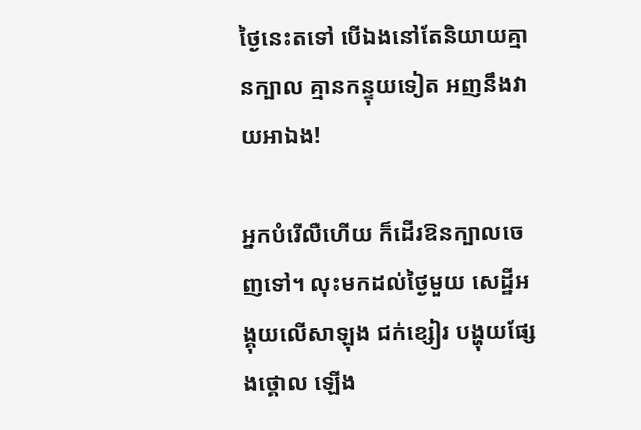ថ្ងៃនេះតទៅ បើឯងនៅតែនិយាយគ្មានក្បាល គ្មានកន្ទុយទៀត អញនឹងវាយអាឯង!

អ្នកបំរើលឺហើយ ក៏ដើរឱនក្បាលចេញទៅ។ លុះមកដល់ថ្ងៃមួយ សេដ្ឋីអង្គុយលើសាឡុង ជក់ខ្សៀរ បង្ហុយផ្សែងថ្គោល ឡើង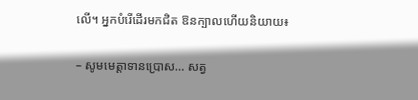លើ។ អ្នកបំរើដើរមកជិត ឱនក្បាលហើយនិយាយ៖

– សូមមេត្តាទានប្រោស… សត្វ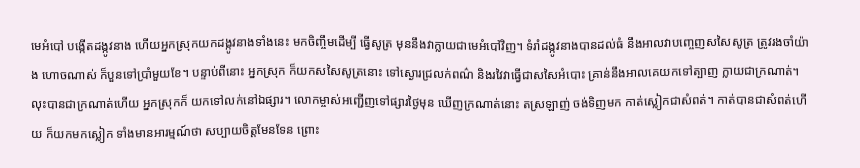មេអំបៅ បង្កើតដង្កូវនាង ហើយអ្នកស្រុកយកដង្កូវនាងទាំងនេះ មកចិញ្ចឹមដើម្បី ធ្វើសូត្រ មុននឹងវាក្លាយជាមេអំបៅវិញ។ ទំរាំដង្កូវនាងបានដល់ធំ នឹងអាលវាបញ្ចេញសសៃសូត្រ ត្រូវរងចាំយ៉ាង ហោចណាស់ ក៏បួនទៅប្រាំមួយខែ។ បន្ទាប់ពីនោះ អ្នកស្រុក ក៏យកសសៃសូត្រនោះ ទៅស្ងោរជ្រលក់ពណ៌ និងរវៃវាធ្វើជាសសៃអំបោះ គ្រាន់នឹងអាលគេយកទៅត្បាញ ក្លាយជាក្រណាត់។ លុះបានជាក្រណាត់ហើយ អ្នកស្រុកក៏ យកទៅលក់នៅឯផ្សារ។ លោកម្ចាស់អញ្ជើញទៅផ្សារថ្ងៃមុន ឃើញក្រណាត់នោះ តស្រឡាញ់ ចង់ទិញមក កាត់ស្លៀកជាសំពត់។ កាត់បានជាសំពត់ហើយ ក៏យកមកស្លៀក ទាំងមានអារម្មណ៍ថា សប្បាយចិត្តមែនទែន ព្រោះ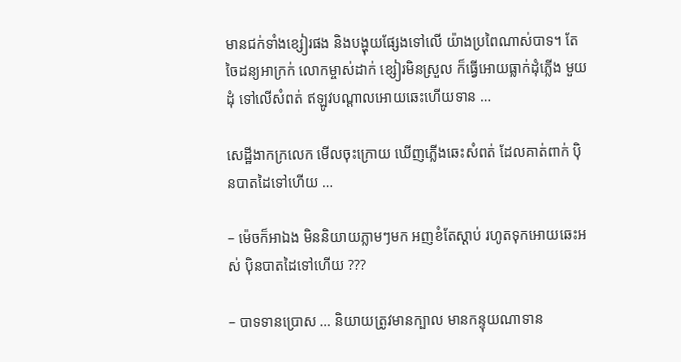មានជក់ទាំងខ្សៀរផង និងបង្ហុយផ្សែងទៅលើ យ៉ាងប្រពៃណាស់បាទ។ តែចៃដន្យអាក្រក់ លោកម្ចាស់ដាក់ ខ្សៀរមិនស្រួល ក៏ធ្វើអោយធ្លាក់ដុំភ្លើង មួយដុំ ទៅលើសំពត់ ឥឡូវបណ្ដាលអោយឆេះហើយទាន …

សេដ្ឋីងាកក្រលេក មើលចុះក្រោយ ឃើញភ្លើងឆេះសំពត់ ដែលគាត់ពាក់ ប៉ិនបាតដៃទៅហើយ …

– ម៉េចក៏អាឯង មិននិយាយភ្លាមៗមក អញខំតែស្ដាប់ រហូតទុកអោយឆេះអស់ ប៉ិនបាតដៃទៅហើយ ???

– បាទទានប្រោស … និយាយត្រូវមានក្បាល មានកន្ទុយណាទាន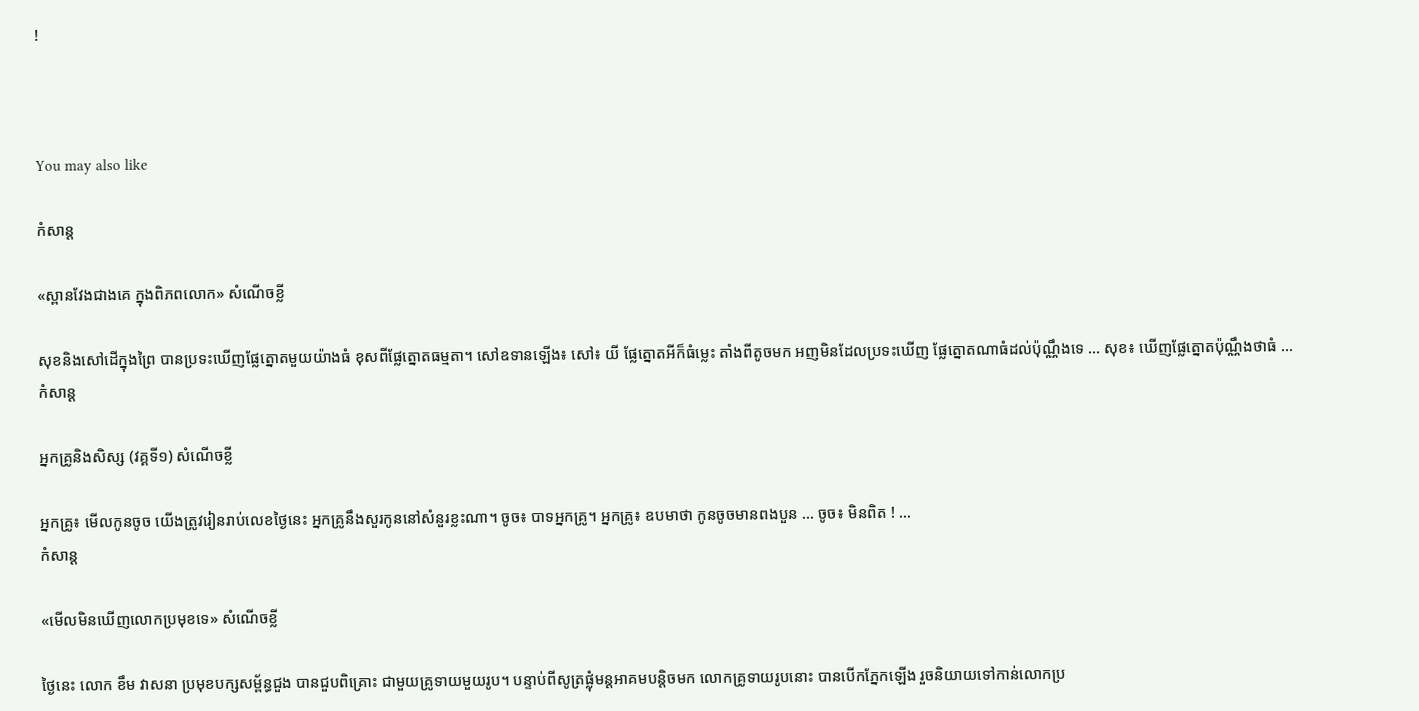!



You may also like

កំសាន្ដ

«ស្ពានវែងជាងគេ ក្នុងពិភពលោក» សំណើចខ្លី

សុខនិងសៅដើក្នុងព្រៃ បានប្រទះឃើញផ្លែត្នោតមួយយ៉ាងធំ ខុសពីផ្លែត្នោតធម្មតា។ សៅឧទានឡើង៖ សៅ៖ យី ផ្លែត្នោតអីក៏ធំម្លេះ តាំងពីតូចមក អញមិនដែលប្រទះឃើញ ផ្លែត្នោតណាធំដល់ប៉ុណ្ណឹងទេ … សុខ៖ ឃើញផ្លែត្នោតប៉ុណ្ណឹងថាធំ ...
កំសាន្ដ

អ្នកគ្រូនិងសិស្ស (វគ្គទី១) សំណើចខ្លី

អ្នកគ្រូ៖ មើលកូនចូច យើងត្រូវរៀនរាប់លេខថ្ងៃនេះ អ្នកគ្រូនឹងសួរកូននៅសំនួរខ្លះណា។ ចូច៖ បាទអ្នកគ្រូ។ អ្នកគ្រូ៖ ឧបមាថា កូនចូចមានពងបួន … ចូច៖ មិនពិត ! ...
កំសាន្ដ

«មើលមិនឃើញលោកប្រមុខទេ» សំណើចខ្លី

ថ្ងៃនេះ លោក ខឹម វាសនា ប្រមុខបក្សសម្ព័ន្ធជួង បានជួបពិគ្រោះ ជាមួយគ្រូទាយមួយរូប។ បន្ទាប់ពីសូត្រផ្លុំមន្ដអាគមបន្តិចមក លោកគ្រូទាយរូបនោះ បានបើកភ្នែកឡើង រួចនិយាយទៅកាន់លោកប្រ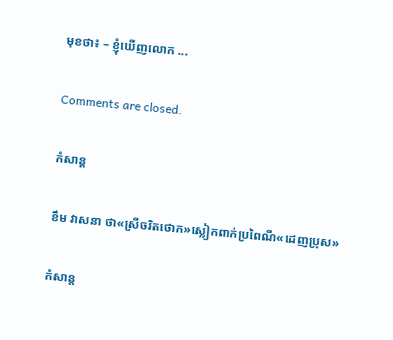មុខថា៖ – ខ្ញុំឃើញលោក ...

Comments are closed.

កំសាន្ដ

ខឹម វាសនា ថា«ស្រីចរិតថោក»ស្លៀកពាក់ប្រពៃណី«ដេញប្រុស»

កំសាន្ដ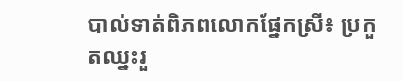បាល់ទាត់ពិភពលោកផ្នែកស្រី៖ ប្រកួតឈ្នះរួ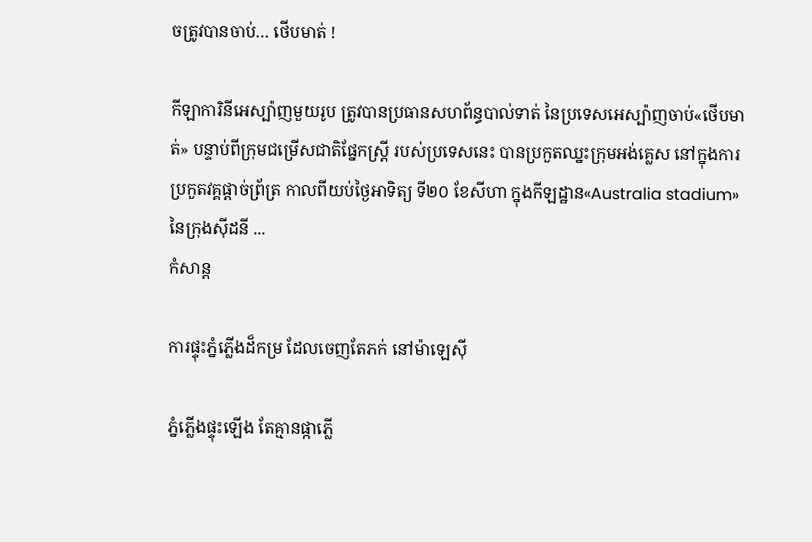ចត្រូវបានចាប់… ថើបមាត់ !

កីឡាការិនីអេស្ប៉ាញមួយរូប ត្រូវបានប្រធានសហព័ន្ធបាល់ទាត់ នៃប្រទេសអេស្ប៉ាញចាប់«ថើបមាត់» បន្ទាប់ពីក្រុមជម្រើសជាតិផ្នែកស្ត្រី របស់ប្រទេសនេះ បានប្រកួតឈ្នះក្រុមអង់គ្លេស នៅក្នុងការប្រកួតវគ្គផ្ដាច់ព្រ័ត្រ កាលពីយប់ថ្ងៃអាទិត្យ ទី២០ ខែសីហា ក្នុងកីឡដ្ឋាន«Australia stadium» នៃក្រុងស៊ីដនី ...
កំសាន្ដ

ការផ្ទុះភ្នំភ្លើងដ៏កម្រ ដែលចេញតែភក់ នៅម៉ាឡេស៊ី

ភ្នំភ្លើងផ្ទុះឡើង តែគ្មានផ្កាភ្លើ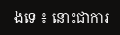ងទេ ៖ នោះជាការ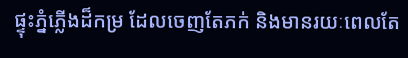ផ្ទុះភ្នំភ្លើងដ៏កម្រ ដែលចេញតែភក់ និងមានរយៈពេលតែ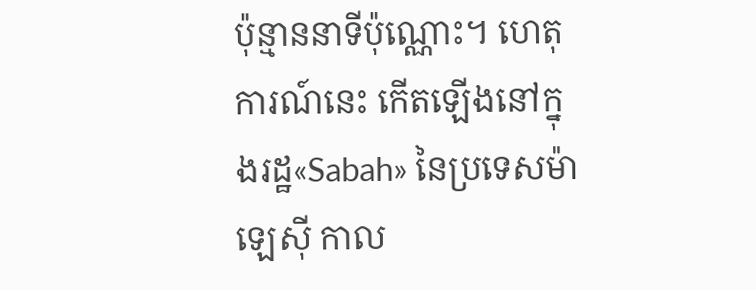ប៉ុន្មាននាទីប៉ុណ្ណោះ។ ហេតុការណ៍នេះ កើតឡើងនៅក្នុងរដ្ឋ«Sabah» នៃប្រទេសម៉ាឡេស៊ី កាល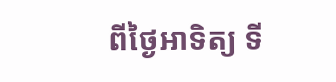ពីថ្ងៃអាទិត្យ ទី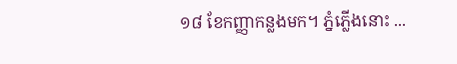១៨ ខែកញ្ញាកន្លងមក។ ភ្នំភ្លើងនោះ ...